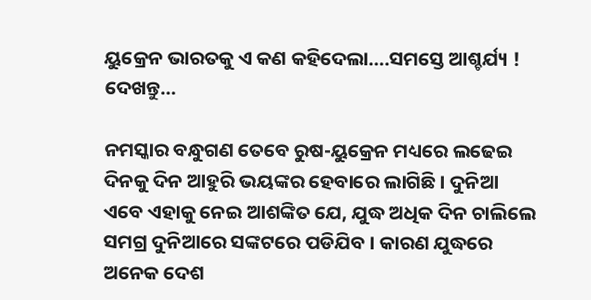ୟୁକ୍ରେନ ଭାରତକୁ ଏ କଣ କହିଦେଲା….ସମସ୍ତେ ଆଶ୍ଚର୍ଯ୍ୟ ! ଦେଖନ୍ତୁ…

ନମସ୍କାର ବନ୍ଧୁଗଣ ତେବେ ରୁଷ-ୟୁକ୍ରେନ ମଧ୍ୟରେ ଲଢେଇ ଦିନକୁ ଦିନ ଆହୁରି ଭୟଙ୍କର ହେବାରେ ଲାଗିଛି । ଦୁନିଆ ଏବେ ଏହାକୁ ନେଇ ଆଶଙ୍କିତ ଯେ, ଯୁଦ୍ଧ ଅଧିକ ଦିନ ଚାଲିଲେ ସମଗ୍ର ଦୁନିଆରେ ସଙ୍କଟରେ ପଡିଯିବ । କାରଣ ଯୁଦ୍ଧରେ ଅନେକ ଦେଶ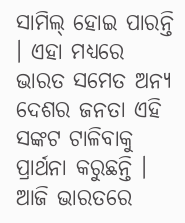ସାମିଲ୍ ହୋଇ ପାରନ୍ତି । ଏହା ମଧ୍ୟରେ ଭାରତ ସମେତ ଅନ୍ୟ ଦେଶର ଜନତା ଏହି ସଙ୍କଟ ଟାଳିବାକୁ ପ୍ରାର୍ଥନା କରୁଛନ୍ତି । ଆଜି ଭାରତରେ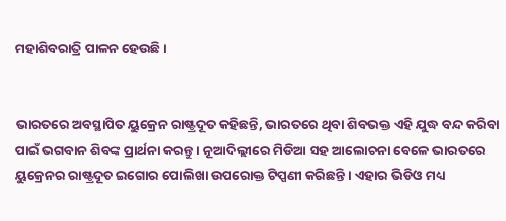ମହାଶିବରାତ୍ରି ପାଳନ ହେଉଛି ।


ଭାରତରେ ଅବସ୍ଥାପିତ ୟୁକ୍ରେନ ରାଷ୍ଟ୍ରଦୂତ କହିଛନ୍ତି, ଭାରତରେ ଥିବା ଶିବଭକ୍ତ ଏହି ଯୁଦ୍ଧ ବନ୍ଦ କରିବା ପାଇଁ ଭଗବାନ ଶିବଙ୍କ ପ୍ରାର୍ଥନା କରନ୍ତୁ । ନୂଆଦିଲ୍ଲୀରେ ମିଡିଆ ସହ ଆଲୋଚନା ବେଳେ ଭାରତରେ ୟୁକ୍ରେନର ରାଷ୍ଟ୍ରଦୂତ ଇଗୋର ପୋଲିଖା ଉପରୋକ୍ତ ଟିପ୍ପଣୀ କରିଛନ୍ତି । ଏହାର ଭିଡିଓ ମଧ୍ୟ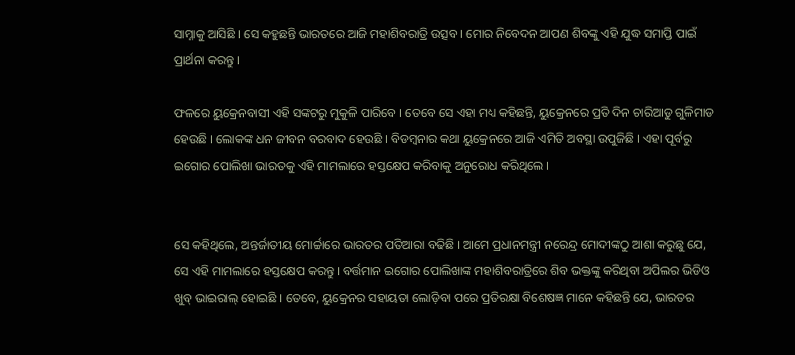ସାମ୍ନାକୁ ଆସିଛି । ସେ କହୁଛନ୍ତି ଭାରତରେ ଆଜି ମହାଶିବରାତ୍ରି ଉତ୍ସବ । ମୋର ନିବେଦନ ଆପଣ ଶିବଙ୍କୁ ଏହି ଯୁଦ୍ଧ ସମାପ୍ତି ପାଇଁ ପ୍ରାର୍ଥନା କରନ୍ତୁ ।

ଫଳରେ ୟୁକ୍ରେନବାସୀ ଏହି ସଙ୍କଟରୁ ମୁକୁଳି ପାରିବେ । ତେବେ ସେ ଏହା ମଧ୍ୟ କହିଛନ୍ତି, ୟୁକ୍ରେନରେ ପ୍ରତି ଦିନ ଚାରିଆଡୁ ଗୁଳିମାଡ ହେଉଛି । ଲୋକଙ୍କ ଧନ ଜୀବନ ବରବାଦ ହେଉଛି । ବିଡମ୍ବନାର କଥା ୟୁକ୍ରେନରେ ଆଜି ଏମିତି ଅବସ୍ଥା ଉପୁଜିଛି । ଏହା ପୂର୍ବରୁ ଇଗୋର ପୋଲିଖା ଭାରତକୁ ଏହି ମାମଲାରେ ହସ୍ତକ୍ଷେପ କରିବାକୁ ଅନୁରୋଧ କରିଥିଲେ ।


ସେ କହିଥିଲେ, ଅନ୍ତର୍ଜାତୀୟ ମୋର୍ଚ୍ଚାରେ ଭାରତର ପତିଆରା ବଢିଛି । ଆମେ ପ୍ରଧାନମନ୍ତ୍ରୀ ନରେନ୍ଦ୍ର ମୋଦୀଙ୍କଠୁ ଆଶା କରୁଛୁ ଯେ, ସେ ଏହି ମାମଲାରେ ହସ୍ତକ୍ଷେପ କରନ୍ତୁ । ବର୍ତ୍ତମାନ ଇଗୋର ପୋଲିଖାଙ୍କ ମହାଶିବରାତ୍ରିରେ ଶିବ ଭକ୍ତଙ୍କୁ କରିଥିବା ଅପିଲର ଭିଡିଓ ଖୁବ୍ ଭାଇରାଲ୍ ହୋଇଛି । ତେବେ, ୟୁକ୍ରେନର ସହାୟତା ଲୋଡ଼ିବା ପରେ ପ୍ରତିରକ୍ଷା ବିଶେଷଜ୍ଞ ମାନେ କହିଛନ୍ତି ଯେ, ଭାରତର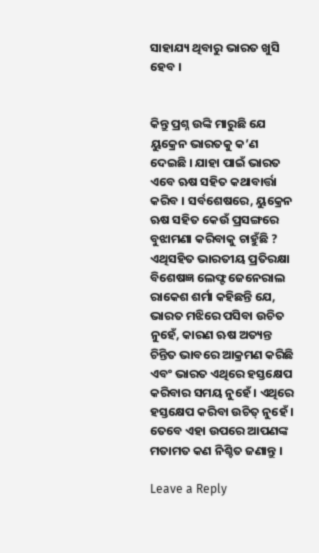ସାହାଯ୍ୟ ଥିବାରୁ ଭାରତ ଖୁସି ହେବ ।


କିନ୍ତୁ ପ୍ରଶ୍ନ ଉଙ୍କି ମାରୁଛି ଯେ ୟୁକ୍ରେନ ଭାରତକୁ କ’ଣ ଦେଇଛି । ଯାହା ପାଇଁ ଭାରତ ଏବେ ଋଷ ସହିତ କଥାବାର୍ତ୍ତା କରିବ । ସର୍ବଶେଷରେ, ୟୁକ୍ରେନ ଋଷ ସହିତ କେଉଁ ପ୍ରସଙ୍ଗରେ ବୁଝାମଣା କରିବାକୁ ଚାହୁଁଛି ? ଏଥିସହିତ ଭାରତୀୟ ପ୍ରତିରକ୍ଷା ବିଶେଷଜ୍ଞ ଲେଫ୍ଟ ଜେନେରାଲ ରାକେଶ ଶର୍ମା କହିଛନ୍ତି ଯେ, ଭାରତ ମଝିରେ ପସିବା ଉଚିତ ନୁହେଁ, କାରଣ ଋଷ ଅତ୍ୟନ୍ତ ଚିନ୍ତିତ ଭାବରେ ଆକ୍ରମଣ କରିଛି ଏବଂ ଭାରତ ଏଥିରେ ହସ୍ତକ୍ଷେପ କରିବାର ସମୟ ନୁହେଁ । ଏଥିରେ ହସ୍ତକ୍ଷେପ କରିବା ଉଚିତ୍ ନୁହେଁ । ତେବେ ଏହା ଉପରେ ଆପଣଙ୍କ ମତାମତ କଣ ନିଶ୍ଚିତ ଜଣାନ୍ତୁ ।

Leave a Reply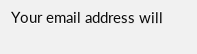Your email address will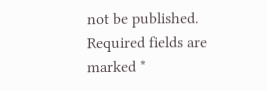not be published. Required fields are marked *